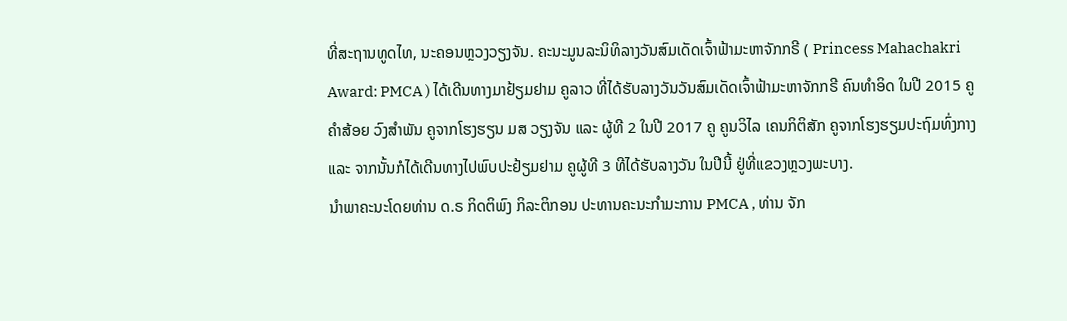ທີ່ສະຖານທູດໄທ, ນະຄອນຫຼວງວຽງຈັນ. ຄະນະມູນລະນິທິລາງວັນສົມເດັດເຈົ້າຟ້າມະຫາຈັກກຣີ ( Princess Mahachakri Award: PMCA ) ໄດ້ເດີນທາງມາຢ້ຽມຢາມ ຄູລາວ ທີ່ໄດ້ຮັບລາງວັນວັນສົມເດັດເຈົ້າຟ້າມະຫາຈັກກຣີ ຄົນທຳອິດ ໃນປີ 2015 ຄູ ຄຳສ້ອຍ ວົງສຳພັນ ຄູຈາກໂຮງຮຽນ ມສ ວຽງຈັນ ແລະ ຜູ້ທີ 2 ໃນປີ 2017 ຄູ ຄູນວິໄລ ເຄນກິຕິສັກ ຄູຈາກໂຮງຮຽມປະຖົມທົ່ງກາງ ແລະ ຈາກນັ້ນກໍໄດ້ເດີນທາງໄປພົບປະຢ້ຽມຢາມ ຄູຜູ້ທີ 3 ທີໄດ້ຮັບລາງວັນ ໃນປີນີ້ ຢູ່ທີ່ແຂວງຫຼວງພະບາງ.
ນຳພາຄະນະໂດຍທ່ານ ດ.ຣ ກິດຕິພົງ ກິລະຕິກອນ ປະທານຄະນະກຳມະການ PMCA , ທ່ານ ຈັກ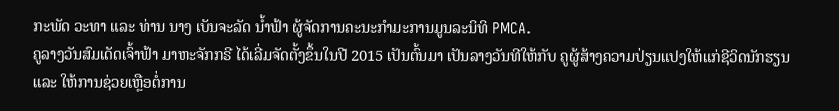ກະພັດ ວະທາ ແລະ ທ່ານ ນາງ ເບັນຈະລັດ ນໍ້າຟ້າ ຜູ້ຈັດການຄະນະກຳມະການມູນລະນິທິ PMCA.
ຄູລາງວັນສົມເດັດເຈົ້າຟ້າ ມາຫະຈັກກຣີ ໄດ້ເລີ່ມຈັດຕັ້ງຂຶ້ນໃນປີ 2015 ເປັນຕົ້ນມາ ເປັນລາງວັນທີໃຫ້ກັບ ຄູຜູ້ສ້າງຄວາມປ່ຽນແປງໃຫ້ແກ່ຊີວິດນັກຮຽນ ແລະ ໃຫ້ການຊ່ວຍເຫຼືອຕໍ່ການ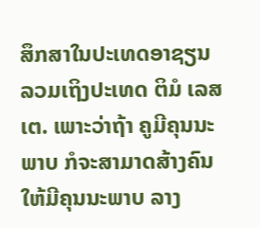ສຶກສາໃນປະເທດອາຊຽນ ລວມເຖິງປະເທດ ຕິມໍ ເລສເຕ. ເພາະວ່າຖ້າ ຄູມີຄຸນນະພາບ ກໍຈະສາມາດສ້າງຄົນໃຫ້ມີຄຸນນະພາບ ລາງ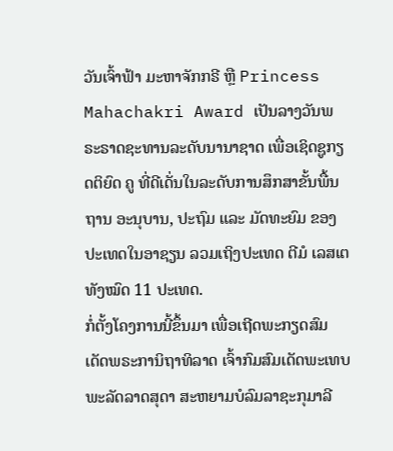ວັນເຈົ້າຟ້າ ມະຫາຈັກກຣີ ຫຼື Princess Mahachakri Award ເປັນລາງວັນພຣະຣາດຊະທານລະດັບນານາຊາດ ເພື່ອເຊິດຊູກຽດຕິຍົດ ຄູ ທີ່ດີເດັ່ນໃນລະດັບການສຶກສາຂັ້ນພື້ນຖານ ອະນຸບານ, ປະຖົມ ແລະ ມັດທະຍົມ ຂອງປະເທດໃນອາຊຽນ ລວມເຖິງປະເທດ ຕີມໍ ເລສເຕ ທັງໝົດ 11 ປະເທດ.
ກໍ່ຕັ້ງໂຄງການນີ້ຂຶ້ນມາ ເພື່ອເຖີດພະກຽດສົມເດັດພຣະການິຖາທິລາດ ເຈົ້າກົມສົມເດັດພະເທບພະລັດລາດສຸດາ ສະຫຍາມບໍລົມລາຊະກຸມາລີ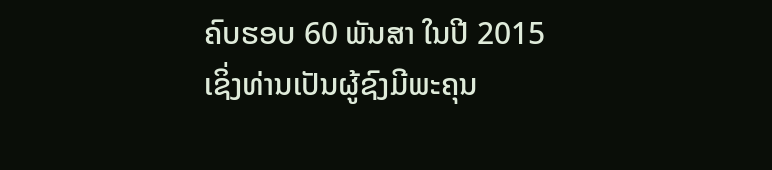ຄົບຮອບ 60 ພັນສາ ໃນປີ 2015 ເຊິ່ງທ່ານເປັນຜູ້ຊົງມີພະຄຸນ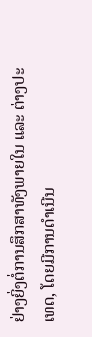ຢ່າງຍິ່ງຕໍ່ການສຶກສາທັງພາຍໃນ ແລະ ຕ່າງປະເທດ, ໂດຍມີການດຳເນີນ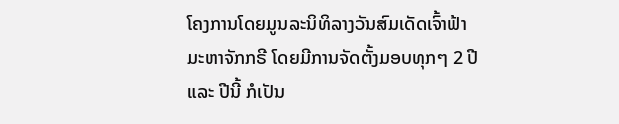ໂຄງການໂດຍມູນລະນິທິລາງວັນສົມເດັດເຈົ້າຟ້າມະຫາຈັກກຣີ ໂດຍມີການຈັດຕັ້ງມອບທຸກໆ 2 ປີ ແລະ ປີນີ້ ກໍເປັນ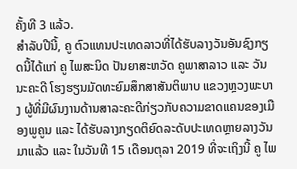ຄັ້ງທີ 3 ແລ້ວ.
ສຳລັບປີນີ້, ຄູ ຕົວແທນປະເທດລາວທີ່ໄດ້ຮັບລາງວັນອັນຊົງກຽດນີ້ໄດ້ແກ່ ຄູ ໄພສະນິດ ປັນຍາສະຫວັດ ຄູພາສາລາວ ແລະ ວັນນະຄະດີ ໂຮງຮຽນມັດທະຍົມສຶກສາສັນຕິພາບ ແຂວງຫຼວງພະບາງ ຜູ້ທີ່ມີຜົນງານດ້ານສາລະຄະດີກ່ຽວກັບຄວາມຂາດແຄນຂອງເມືອງພູຄູນ ແລະ ໄດ້ຮັບລາງກຽດຕິຍົດລະດັບປະເທດຫຼາຍລາງວັນມາແລ້ວ ແລະ ໃນວັນທີ 15 ເດືອນຕຸລາ 2019 ທີ່ຈະເຖິງນີ້ ຄູ ໄພ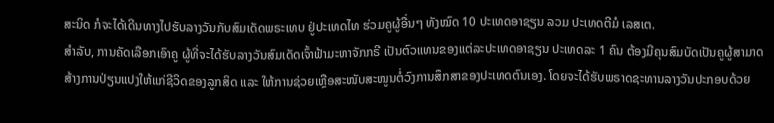ສະນິດ ກໍຈະໄດ້ເດີນທາງໄປຮັບລາງວັນກັບສົມເດັດພຣະເທບ ຢູ່ປະເທດໄທ ຮ່ວມຄູຜູ້ອື່ນໆ ທັງໝົດ 10 ປະເທດອາຊຽນ ລວມ ປະເທດຕີມໍ ເລສເຕ.
ສຳລັບ, ການຄັດເລືອກເອົາຄູ ຜູ້ທີ່ຈະໄດ້ຮັບລາງວັນສົມເດັດເຈົ້າຟ້າມະຫາຈັກກຣີ ເປັນຕົວແທນຂອງແຕ່ລະປະເທດອາຊຽນ ປະເທດລະ 1 ຄົນ ຕ້ອງມີຄຸນສົມບັດເປັນຄູຜູ້ສາມາດສ້າງການປ່ຽນແປງໃຫ້ແກ່ຊີວິດຂອງລູກສິດ ແລະ ໃຫ້ການຊ່ວຍເຫຼືອສະໜັບສະໜູນຕໍ່ວົງການສຶກສາຂອງປະເທດຕົນເອງ. ໂດຍຈະໄດ້ຮັບພຣາດຊະທານລາງວັນປະກອບດ້ວຍ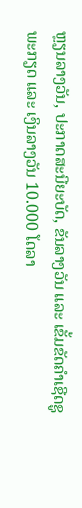ຫຼຽນລາງວັນ, ປະກາດສະນີຍະບັດ, ຂັນລາງວັນ ແລະ ເຂັ້ມຂັດຄຳເຊີດຊູພະກຽດ ແລະ ເງິນລາງວັນ 10.000 ໂດລາ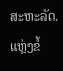ສະຫະລັດ.
ແຫຼ່ງຂໍ້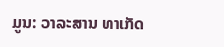ມູນ: ວາລະສານ ທາເກັດ